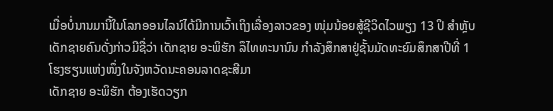ເມື່ອບໍ່ນານມານີ້ໃນໂລກອອນໄລນ໌ໄດ້ມີການເວົ້າເຖິງເລື່ອງລາວຂອງ ໜຸ່ມນ້ອຍສູ້ຊີວິດໄວພຽງ 13 ປິ ສຳຫຼັບເດັກຊາຍຄົນດັ່ງກ່າວມີຊື່ວ່າ ເດັກຊາຍ ອະພິຮັກ ລຶໄທທະນານົນ ກຳລັງສຶກສາຢູ່ຊັ້ນມັດທະຍົມສຶກສາປີທີ່ 1 ໂຮງຮຽນແຫ່ງໜຶ່ງໃນຈັງຫວັດນະຄອນລາດຊະສີມາ
ເດັກຊາຍ ອະພິຮັກ ຕ້ອງເຮັດວຽກ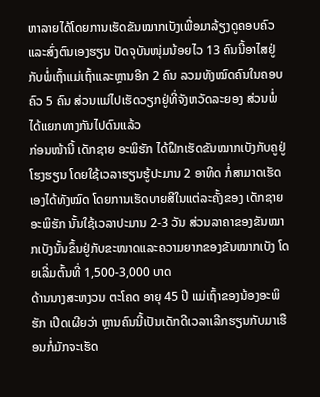ຫາລາຍໄດ້ໂດຍການເຮັດຂັນໝາກເບັງເພື່ອມາລ້ຽງດູຄອບຄົວແລະສົ່ງຕົນເອງຮຽນ ປັດຈຸບັນໜຸ່ມນ້ອຍໄວ 13 ຄົນນີ້ອາໄສຢູ່ກັບພໍ່ເຖົ້າແມ່ເຖົ້າແລະຫຼານອີກ 2 ຄົນ ລວມທັງໝົດຄົນໃນຄອບຄົວ 5 ຄົນ ສ່ວນແມ່ໄປເຮັດວຽກຢູ່ທີ່ຈັງຫວັດລະຍອງ ສ່ວນພໍ່ໄດ້ແຍກທາງກັນໄປດົນແລ້ວ
ກ່ອນໜ້ານີ້ ເດັກຊາຍ ອະພິຮັກ ໄດ້ຝຶກເຮັດຂັນໝາກເບັງກັບຄູຢູ່ໂຮງຮຽນ ໂດຍໃຊ້ເວລາຮຽນຮູ້ປະມານ 2 ອາທິດ ກໍ່ສາມາດເຮັດເອງໄດ້ທັງໝົດ ໂດຍການເຮັດບາຍສີໃນແຕ່ລະຄັ້ງຂອງ ເດັກຊາຍ ອະພິຮັກ ນັ້ນໃຊ້ເວລາປະມານ 2-3 ວັນ ສ່ວນລາຄາຂອງຂັນໝາກເບັງນັ້ນຂຶ້ນຢູ່ກັບຂະໜາດແລະຄວາມຍາກຂອງຂັນໝາກເບັງ ໂດຍເລີ່ມຕົ້ນທີ່ 1,500-3,000 ບາດ
ດ້ານນາງສະຫງວນ ຕະໂຄດ ອາຍຸ 45 ປີ ແມ່ເຖົ້າຂອງນ້ອງອະພິຮັກ ເປີດເຜີຍວ່າ ຫຼານຄົນນີ້ເປັນເດັກດີເວລາເລີກຮຽນກັບມາເຮືອນກໍ່ມັກຈະເຮັດ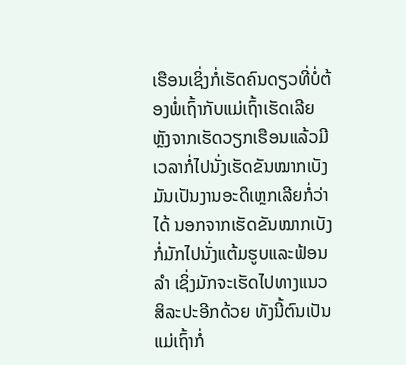ເຮືອນເຊິ່ງກໍ່ເຮັດຄົນດຽວທີ່ບໍ່ຕ້ອງພໍ່ເຖົ້າກັບແມ່ເຖົ້າເຮັດເລີຍ ຫຼັງຈາກເຮັດວຽກເຮືອນແລ້ວມີເວລາກໍ່ໄປນັ່ງເຮັດຂັນໝາກເບັງ
ມັນເປັນງານອະດິເຫຼກເລີຍກໍ່ວ່າໄດ້ ນອກຈາກເຮັດຂັນໝາກເບັງກໍ່ມັກໄປນັ່ງແຕ້ມຮູບແລະຟ້ອນລຳ ເຊິ່ງມັກຈະເຮັດໄປທາງແນວສິລະປະອີກດ້ວຍ ທັງນີ້ຕົນເປັນແມ່ເຖົ້າກໍ່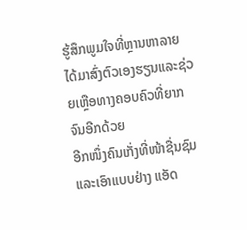ຮູ້ສຶກພູມໃຈທີ່ຫຼານຫາລາຍໄດ້ມາສົ່ງຕົວເອງຮຽນແລະຊ່ວຍເຫຼືອທາງຄອບຄົວທີ່ຍາກຈົນອີກດ້ວຍ
ອີກໜຶ່ງຄົນເກັ່ງທີ່ໜ້າຊື່ນຊົມແລະເອົາແບບຢ່າງ ແອັດ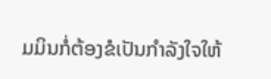ມມິນກໍ່ຕ້ອງຂໍເປັນກຳລັງໃຈໃຫ້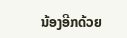ນ້ອງອີກດ້ວຍ